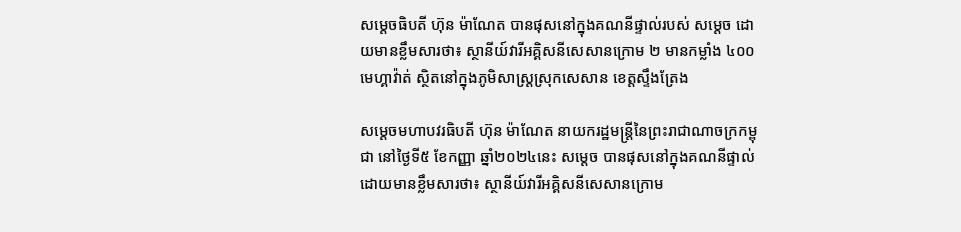សម្តេចធិបតី ហ៊ុន ម៉ាណែត បានផុសនៅក្នុងគណនីផ្ទាល់របស់ សម្តេច ដោយមានខ្លឹមសារថា៖ ស្ថានីយ៍វារីអគ្គិសនីសេសានក្រោម ២ មានកម្លាំង ៤០០ មេហ្គាវ៉ាត់ ស្ថិតនៅក្នុងភូមិសាស្ត្រស្រុកសេសាន ខេត្តស្ទឹងត្រែង

សម្តេចមហាបវរធិបតី ហ៊ុន ម៉ាណែត នាយករដ្ឋមន្រ្តីនៃព្រះរាជាណាចក្រកម្ពុជា នៅថ្ងៃទី៥ ខែកញ្ញា ឆ្នាំ២០២៤នេះ សម្តេច បានផុសនៅក្នុងគណនីផ្ទាល់ដោយមានខ្លឹមសារថា៖ ស្ថានីយ៍វារីអគ្គិសនីសេសានក្រោម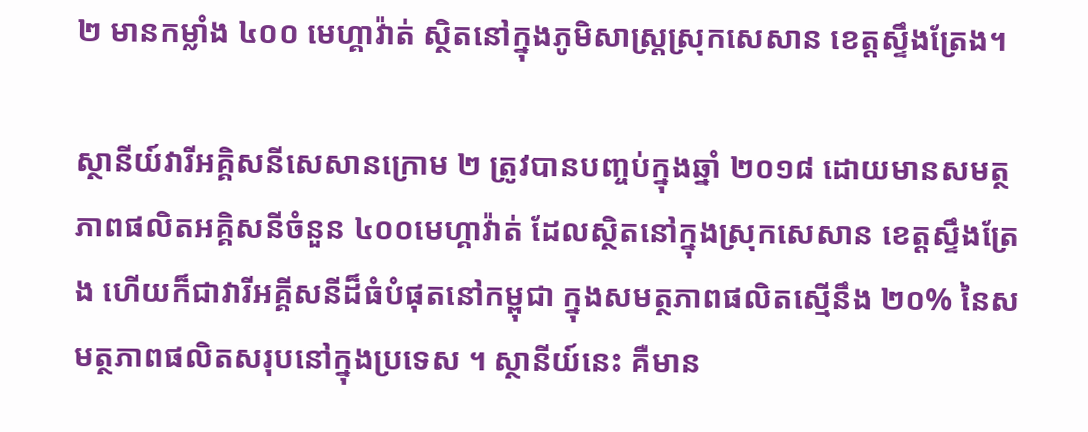២ មានកម្លាំង ៤០០ មេហ្គាវ៉ាត់ ស្ថិតនៅក្នុងភូមិសាស្ត្រស្រុកសេសាន ខេត្តស្ទឹងត្រែង។

ស្ថានីយ៍វារីអគ្គិសនីសេសានក្រោម ២ ត្រូវបានបញ្ចប់ក្នុងឆ្នាំ ២០១៨ ដោយមានសមត្ថភាពផលិតអគ្គិសនីចំនួន ៤០០មេហ្គាវ៉ាត់ ដែលស្ថិតនៅក្នុងស្រុកសេសាន ខេត្តស្ទឹងត្រែង ហើយក៏ជាវារីអគ្គីសនីដ៏ធំបំផុតនៅកម្ពុជា ក្នុងសមត្ថភាពផលិតស្មើនឹង ២០% នៃសមត្ថភាពផលិតសរុបនៅក្នុងប្រទេស ។ ស្ថានីយ៍នេះ គឺមាន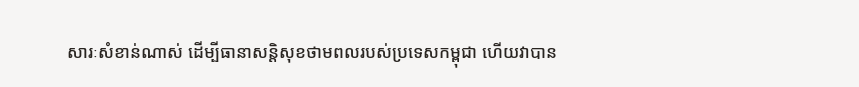សារៈសំខាន់ណាស់ ដើម្បីធានាសន្តិសុខថាមពលរបស់ប្រទេសកម្ពុជា ហើយវាបាន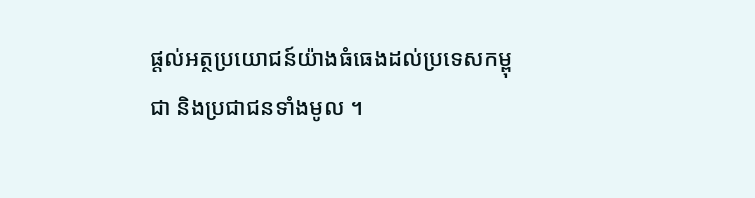ផ្តល់អត្ថប្រយោជន៍យ៉ាងធំធេងដល់ប្រទេសកម្ពុជា និងប្រជាជនទាំងមូល ។